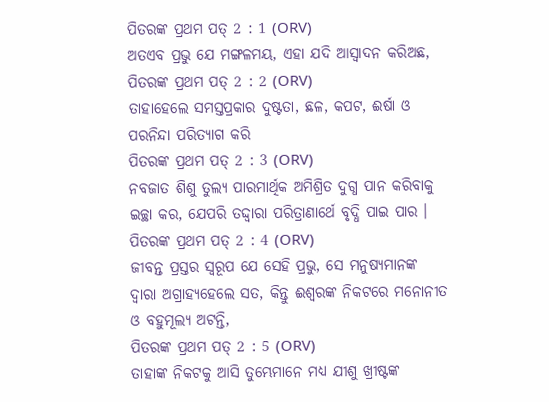ପିତରଙ୍କ ପ୍ରଥମ ପତ୍ 2 : 1 (ORV)
ଅତଏବ ପ୍ରଭୁ ଯେ ମଙ୍ଗଳମୟ, ଏହା ଯଦି ଆସ୍ଵାଦନ କରିଅଛ,
ପିତରଙ୍କ ପ୍ରଥମ ପତ୍ 2 : 2 (ORV)
ତାହାହେଲେ ସମସ୍ତପ୍ରକାର ଦୁଷ୍ଟତା, ଛଳ, କପଟ, ଈର୍ଷା ଓ ପରନିନ୍ଦା ପରିତ୍ୟାଗ କରି
ପିତରଙ୍କ ପ୍ରଥମ ପତ୍ 2 : 3 (ORV)
ନବଜାତ ଶିଶୁ ତୁଲ୍ୟ ପାରମାର୍ଥିକ ଅମିଶ୍ରିତ ଦୁଗ୍ଧ ପାନ କରିବାକୁ ଇଚ୍ଛା କର, ଯେପରି ତଦ୍ଦ୍ଵାରା ପରିତ୍ରାଣାର୍ଥେ ବୃଦ୍ଧି ପାଇ ପାର ।
ପିତରଙ୍କ ପ୍ରଥମ ପତ୍ 2 : 4 (ORV)
ଜୀବନ୍ତ ପ୍ରସ୍ତର ସ୍ଵରୂପ ଯେ ସେହି ପ୍ରଭୁ, ସେ ମନୁଷ୍ୟମାନଙ୍କ ଦ୍ଵାରା ଅଗ୍ରାହ୍ୟହେଲେ ସତ, କିନ୍ତୁ ଈଶ୍ଵରଙ୍କ ନିକଟରେ ମନୋନୀତ ଓ ବହୁମୂଲ୍ୟ ଅଟନ୍ତି,
ପିତରଙ୍କ ପ୍ରଥମ ପତ୍ 2 : 5 (ORV)
ତାହାଙ୍କ ନିକଟକୁ ଆସି ତୁମ୍ଭେମାନେ ମଧ୍ୟ ଯୀଶୁ ଖ୍ରୀଷ୍ଟଙ୍କ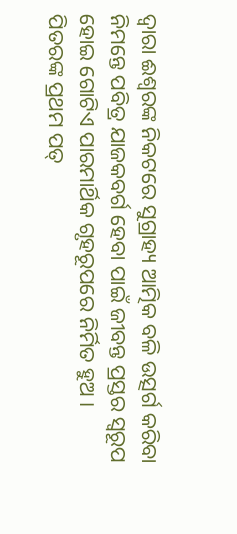ଦ୍ଵାରା ଈଶ୍ଵରଙ୍କ ନିକଟରେ ସୁଗ୍ରାହ୍ୟ ଆତ୍ମିକ ବଳି ଉତ୍ସର୍ଗ କରିବା ନିମନ୍ତେ ପବିତ୍ର ଯାଜକବର୍ଗ ହେବା ପାଇଁ ଜୀବନ୍ତ ପ୍ରସ୍ତର ସ୍ଵରୂପ ହୋଇ ଗୋଟିଏ ପାରମାର୍ଥିକ ଗୃହରୂପରେ ନିର୍ମିତ ହୁଅ ।
ପିତରଙ୍କ ପ୍ରଥମ ପତ୍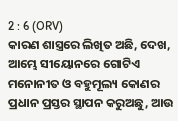2 : 6 (ORV)
କାରଣ ଶାସ୍ତ୍ରରେ ଲିଖିତ ଅଛି, ଦେଖ, ଆମ୍ଭେ ସୀୟୋନରେ ଗୋଟିଏ ମନୋନୀତ ଓ ବହୁମୂଲ୍ୟ କୋଣର ପ୍ରଧାନ ପ୍ରସ୍ତର ସ୍ଥାପନ କରୁଅଛୁ, ଆଉ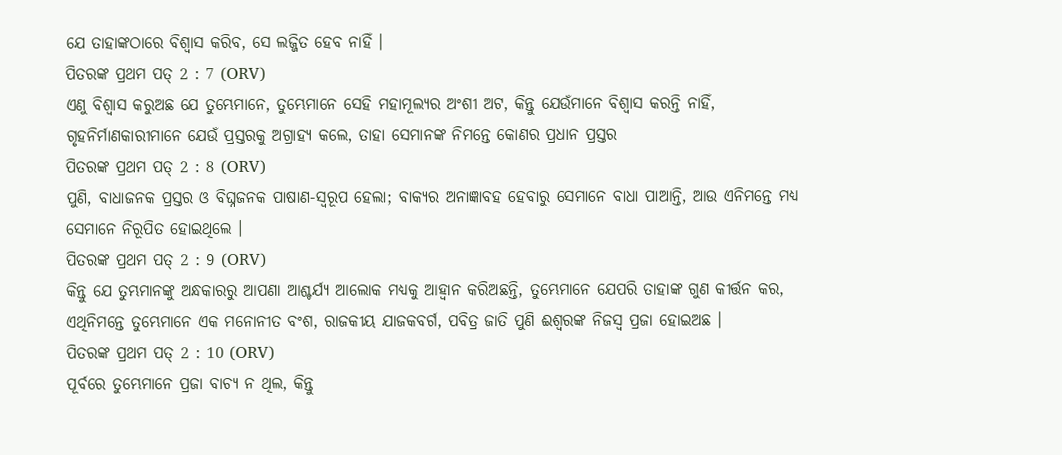ଯେ ତାହାଙ୍କଠାରେ ବିଶ୍ଵାସ କରିବ, ସେ ଲଜ୍ଜିତ ହେବ ନାହିଁ ।
ପିତରଙ୍କ ପ୍ରଥମ ପତ୍ 2 : 7 (ORV)
ଏଣୁ ବିଶ୍ଵାସ କରୁଅଛ ଯେ ତୁମ୍ଭେମାନେ, ତୁମ୍ଭେମାନେ ସେହି ମହାମୂଲ୍ୟର ଅଂଶୀ ଅଟ, କିନ୍ତୁ ଯେଉଁମାନେ ବିଶ୍ଵାସ କରନ୍ତି ନାହିଁ, ଗୃହନିର୍ମାଣକାରୀମାନେ ଯେଉଁ ପ୍ରସ୍ତରକୁ ଅଗ୍ରାହ୍ୟ କଲେ, ତାହା ସେମାନଙ୍କ ନିମନ୍ତେ କୋଣର ପ୍ରଧାନ ପ୍ରସ୍ତର
ପିତରଙ୍କ ପ୍ରଥମ ପତ୍ 2 : 8 (ORV)
ପୁଣି, ବାଧାଜନକ ପ୍ରସ୍ତର ଓ ବିଘ୍ନଜନକ ପାଷାଣ-ସ୍ଵରୂପ ହେଲା; ବାକ୍ୟର ଅନାଜ୍ଞାବହ ହେବାରୁ ସେମାନେ ବାଧା ପାଆନ୍ତି, ଆଉ ଏନିମନ୍ତେ ମଧ୍ୟ ସେମାନେ ନିରୂପିତ ହୋଇଥିଲେ ।
ପିତରଙ୍କ ପ୍ରଥମ ପତ୍ 2 : 9 (ORV)
କିନ୍ତୁ ଯେ ତୁମ୍ଭମାନଙ୍କୁ ଅନ୍ଧକାରରୁ ଆପଣା ଆଶ୍ଚର୍ଯ୍ୟ ଆଲୋକ ମଧ୍ୟକୁ ଆହ୍ଵାନ କରିଅଛନ୍ତି, ତୁମ୍ଭେମାନେ ଯେପରି ତାହାଙ୍କ ଗୁଣ କୀର୍ତ୍ତନ କର, ଏଥିନିମନ୍ତେ ତୁମ୍ଭେମାନେ ଏକ ମନୋନୀତ ବଂଶ, ରାଜକୀୟ ଯାଜକବର୍ଗ, ପବିତ୍ର ଜାତି ପୁଣି ଈଶ୍ଵରଙ୍କ ନିଜସ୍ଵ ପ୍ରଜା ହୋଇଅଛ ।
ପିତରଙ୍କ ପ୍ରଥମ ପତ୍ 2 : 10 (ORV)
ପୂର୍ବରେ ତୁମ୍ଭେମାନେ ପ୍ରଜା ବାଚ୍ୟ ନ ଥିଲ, କିନ୍ତୁ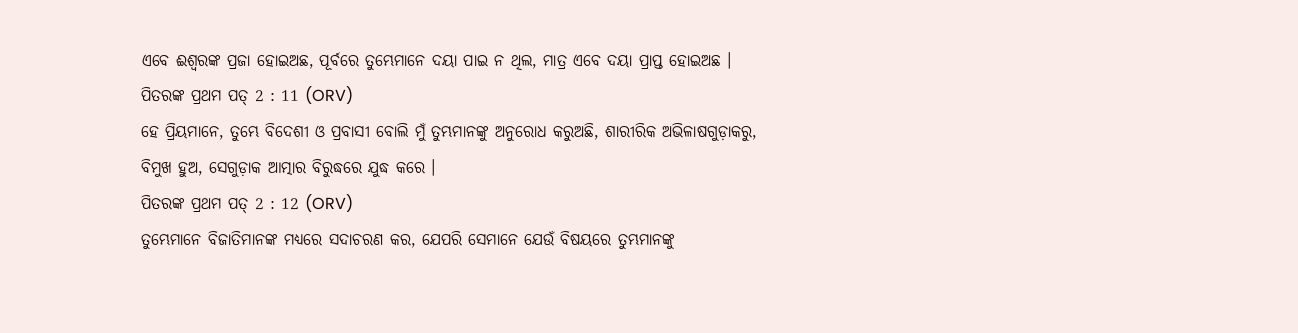ଏବେ ଈଶ୍ଵରଙ୍କ ପ୍ରଜା ହୋଇଅଛ, ପୂର୍ବରେ ତୁମ୍ଭେମାନେ ଦୟା ପାଇ ନ ଥିଲ, ମାତ୍ର ଏବେ ଦୟା ପ୍ରାପ୍ତ ହୋଇଅଛ ।
ପିତରଙ୍କ ପ୍ରଥମ ପତ୍ 2 : 11 (ORV)
ହେ ପ୍ରିୟମାନେ, ତୁମ୍ଭେ ବିଦେଶୀ ଓ ପ୍ରବାସୀ ବୋଲି ମୁଁ ତୁମ୍ଭମାନଙ୍କୁ ଅନୁରୋଧ କରୁଅଛି, ଶାରୀରିକ ଅଭିଳାଷଗୁଡ଼ାକରୁ, ବିମୁଖ ହୁଅ, ସେଗୁଡ଼ାକ ଆତ୍ମାର ବିରୁଦ୍ଧରେ ଯୁଦ୍ଧ କରେ ।
ପିତରଙ୍କ ପ୍ରଥମ ପତ୍ 2 : 12 (ORV)
ତୁମ୍ଭେମାନେ ବିଜାତିମାନଙ୍କ ମଧ୍ୟରେ ସଦାଚରଣ କର, ଯେପରି ସେମାନେ ଯେଉଁ ବିଷୟରେ ତୁମ୍ଭମାନଙ୍କୁ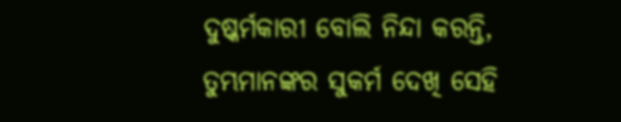ଦୁଷ୍କର୍ମକାରୀ ବୋଲି ନିନ୍ଦା କରନ୍ତି, ତୁମ୍ଭମାନଙ୍କର ସୁକର୍ମ ଦେଖି ସେହି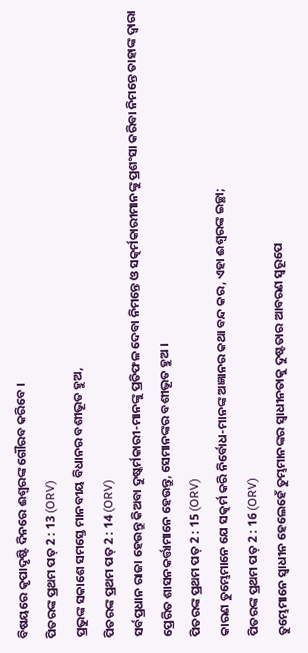ବିଷୟରେ କୃପାଦୃଷ୍ଟି ଦିନରେ ଈଶ୍ଵରଙ୍କ ଗୌରବ କରିବେ ।
ପିତରଙ୍କ ପ୍ରଥମ ପତ୍ 2 : 13 (ORV)
ପ୍ରଭୁଙ୍କ ସକାଶେ ସମସ୍ତେ ମାନବୀୟ ବିଧାନର ବଶୀଭୂତ ହୁଅ,
ପିତରଙ୍କ ପ୍ରଥମ ପତ୍ 2 : 14 (ORV)
ସର୍ବପ୍ରଧାନ ରାଜା ହେଉନ୍ତୁ କିଅବା ଦୁଷ୍କର୍ମକାରୀ-ମାନଙ୍କୁ ପ୍ରତିଫଳ ଦେବା ନିମନ୍ତେ ଓ ସତ୍କର୍ମକାରୀମାନଙ୍କୁ ପ୍ରଶଂସା କରିବା ନିମନ୍ତେ ତାହାଙ୍କ ଦ୍ଵାରା ପ୍ରେରିତ ଶାସନକର୍ତ୍ତାମାନେ ହେଉନ୍ତୁ, ସେମାନଙ୍କର ବଶୀଭୂତ ହୁଅ ।
ପିତରଙ୍କ ପ୍ରଥମ ପତ୍ 2 : 15 (ORV)
କାରଣ ତୁମ୍ଭେମାନେ ଯେ ସତ୍କର୍ମ କରି ନିର୍ବୋଧ-ମାନଙ୍କ ଅଜ୍ଞାନର କଥା ବନ୍ଦ କର, ଏହା ଈଶ୍ଵରଙ୍କ ଇଚ୍ଛା;
ପିତରଙ୍କ ପ୍ରଥମ ପତ୍ 2 : 16 (ORV)
ତୁମ୍ଭେମାନେ ସ୍ଵାଧୀନ ହେଲେହେଁ ତୁମ୍ଭମାନଙ୍କର ସ୍ଵାଧୀନତାକୁ ଦୁଷ୍ଟତାର ଆବରଣ ସ୍ଵରୂପେ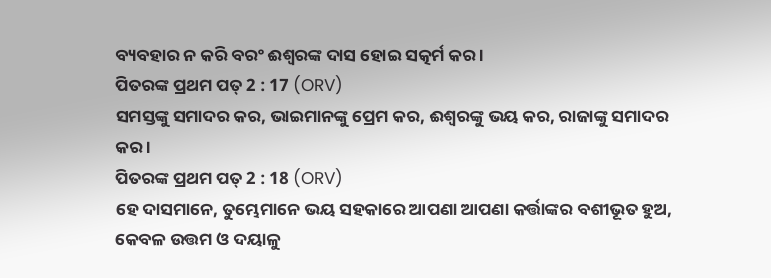ବ୍ୟବହାର ନ କରି ବରଂ ଈଶ୍ଵରଙ୍କ ଦାସ ହୋଇ ସତ୍କର୍ମ କର ।
ପିତରଙ୍କ ପ୍ରଥମ ପତ୍ 2 : 17 (ORV)
ସମସ୍ତଙ୍କୁ ସମାଦର କର, ଭାଇମାନଙ୍କୁ ପ୍ରେମ କର, ଈଶ୍ଵରଙ୍କୁ ଭୟ କର, ରାଜାଙ୍କୁ ସମାଦର କର ।
ପିତରଙ୍କ ପ୍ରଥମ ପତ୍ 2 : 18 (ORV)
ହେ ଦାସମାନେ, ତୁମ୍ଭେମାନେ ଭୟ ସହକାରେ ଆପଣା ଆପଣା କର୍ତ୍ତାଙ୍କର ବଶୀଭୂତ ହୁଅ, କେବଳ ଉତ୍ତମ ଓ ଦୟାଳୁ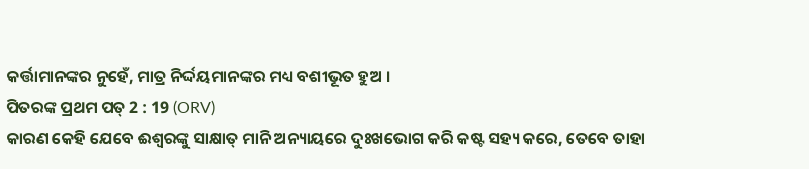କର୍ତ୍ତାମାନଙ୍କର ନୁହେଁ, ମାତ୍ର ନିର୍ଦ୍ଦୟମାନଙ୍କର ମଧ୍ୟ ବଶୀଭୂତ ହୁଅ ।
ପିତରଙ୍କ ପ୍ରଥମ ପତ୍ 2 : 19 (ORV)
କାରଣ କେହି ଯେବେ ଈଶ୍ଵରଙ୍କୁ ସାକ୍ଷାତ୍ ମାନି ଅନ୍ୟାୟରେ ଦୁଃଖଭୋଗ କରି କଷ୍ଟ ସହ୍ୟ କରେ, ତେବେ ତାହା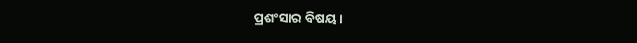ପ୍ରଶଂସାର ବିଷୟ ।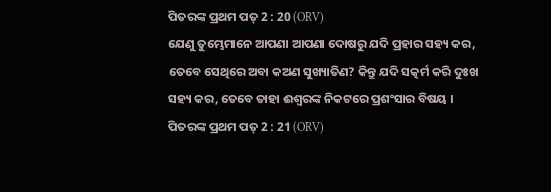ପିତରଙ୍କ ପ୍ରଥମ ପତ୍ 2 : 20 (ORV)
ଯେଣୁ ତୁମ୍ଭେମାନେ ଆପଣା ଆପଣା ଦୋଷରୁ ଯଦି ପ୍ରହାର ସହ୍ୟ କର, ତେବେ ସେଥିରେ ଅବା କଅଣ ସୁଖ୍ୟାତିଣ? କିନ୍ତୁ ଯଦି ସତ୍କର୍ମ କରି ଦୁଃଖ ସହ୍ୟ କର, ତେବେ ତାହା ଈଶ୍ଵରଙ୍କ ନିକଟରେ ପ୍ରଶଂସାର ବିଷୟ ।
ପିତରଙ୍କ ପ୍ରଥମ ପତ୍ 2 : 21 (ORV)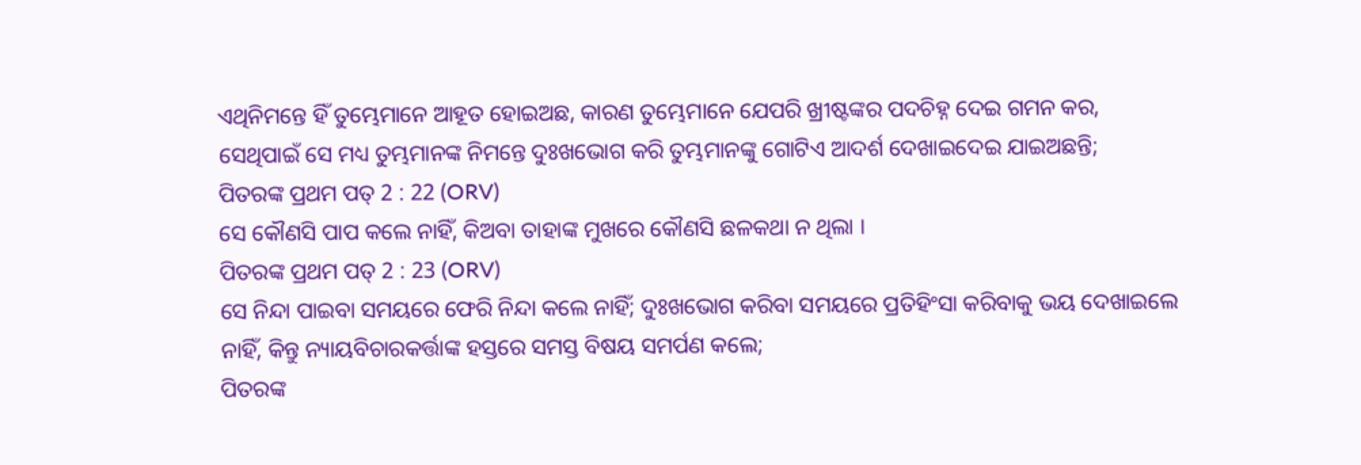ଏଥିନିମନ୍ତେ ହିଁ ତୁମ୍ଭେମାନେ ଆହୂତ ହୋଇଅଛ, କାରଣ ତୁମ୍ଭେମାନେ ଯେପରି ଖ୍ରୀଷ୍ଟଙ୍କର ପଦଚିହ୍ନ ଦେଇ ଗମନ କର, ସେଥିପାଇଁ ସେ ମଧ୍ୟ ତୁମ୍ଭମାନଙ୍କ ନିମନ୍ତେ ଦୁଃଖଭୋଗ କରି ତୁମ୍ଭମାନଙ୍କୁ ଗୋଟିଏ ଆଦର୍ଶ ଦେଖାଇଦେଇ ଯାଇଅଛନ୍ତି;
ପିତରଙ୍କ ପ୍ରଥମ ପତ୍ 2 : 22 (ORV)
ସେ କୌଣସି ପାପ କଲେ ନାହିଁ, କିଅବା ତାହାଙ୍କ ମୁଖରେ କୌଣସି ଛଳକଥା ନ ଥିଲା ।
ପିତରଙ୍କ ପ୍ରଥମ ପତ୍ 2 : 23 (ORV)
ସେ ନିନ୍ଦା ପାଇବା ସମୟରେ ଫେରି ନିନ୍ଦା କଲେ ନାହିଁ; ଦୁଃଖଭୋଗ କରିବା ସମୟରେ ପ୍ରତିହିଂସା କରିବାକୁ ଭୟ ଦେଖାଇଲେ ନାହିଁ, କିନ୍ତୁ ନ୍ୟାୟବିଚାରକର୍ତ୍ତାଙ୍କ ହସ୍ତରେ ସମସ୍ତ ବିଷୟ ସମର୍ପଣ କଲେ;
ପିତରଙ୍କ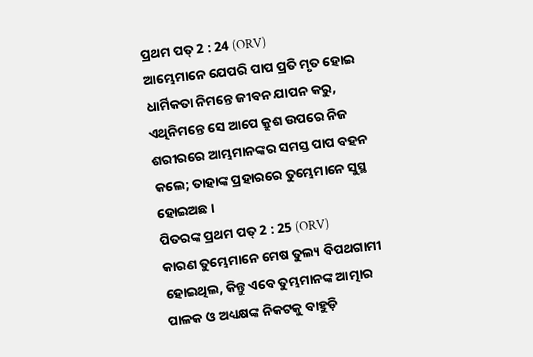ପ୍ରଥମ ପତ୍ 2 : 24 (ORV)
ଆମ୍ଭେମାନେ ଯେପରି ପାପ ପ୍ରତି ମୃତ ହୋଇ ଧାର୍ମିକତା ନିମନ୍ତେ ଜୀବନ ଯାପନ କରୁ, ଏଥିନିମନ୍ତେ ସେ ଆପେ କ୍ରୁଶ ଉପରେ ନିଜ ଶରୀରରେ ଆମ୍ଭମାନଙ୍କର ସମସ୍ତ ପାପ ବହନ କଲେ; ତାହାଙ୍କ ପ୍ରହାରରେ ତୁମ୍ଭେମାନେ ସୁସ୍ଥ ହୋଇଅଛ ।
ପିତରଙ୍କ ପ୍ରଥମ ପତ୍ 2 : 25 (ORV)
କାରଣ ତୁମ୍ଭେମାନେ ମେଷ ତୁଲ୍ୟ ବିପଥଗାମୀ ହୋଇଥିଲ, କିନ୍ତୁ ଏବେ ତୁମ୍ଭମାନଙ୍କ ଆତ୍ମାର ପାଳକ ଓ ଅଧ୍ୟକ୍ଷଙ୍କ ନିକଟକୁ ବାହୁଡ଼ି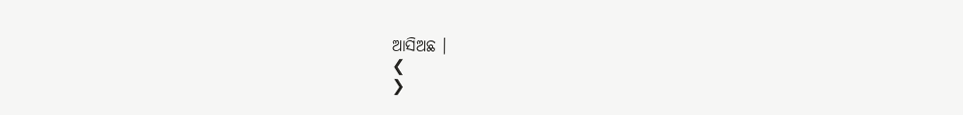ଆସିଅଛ ।
❮
❯